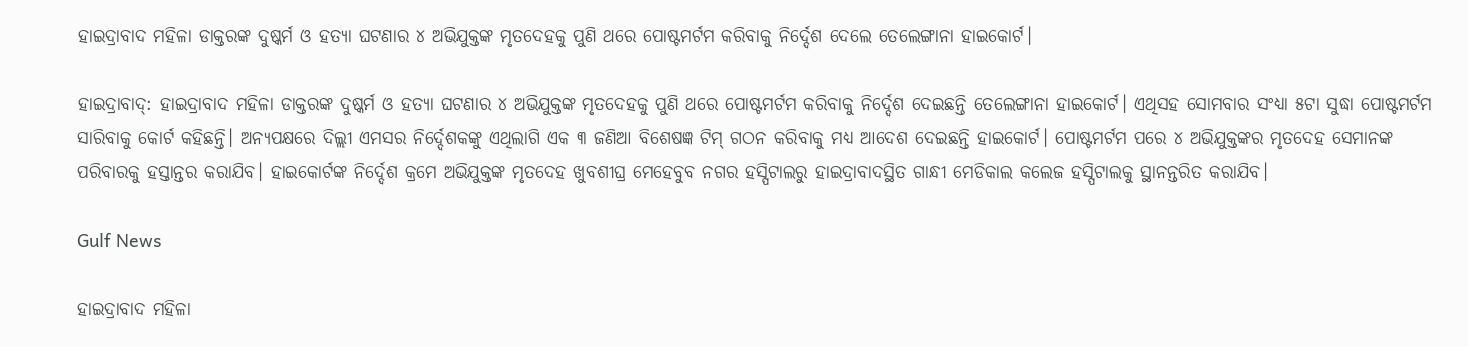ହାଇଦ୍ରାବାଦ ମହିଳା ଡାକ୍ତରଙ୍କ ଦୁଷ୍କର୍ମ ଓ ହତ୍ୟା ଘଟଣାର ୪ ଅଭିଯୁକ୍ତଙ୍କ ମୃତଦେହକୁ ପୁଣି ଥରେ ପୋଷ୍ଟମର୍ଟମ କରିବାକୁ ନିର୍ଦ୍ଦେଶ ଦେଲେ ତେଲେଙ୍ଗାନା ହାଇକୋର୍ଟ।

ହାଇଦ୍ରାବାଦ୍: ହାଇଦ୍ରାବାଦ ମହିଳା ଡାକ୍ତରଙ୍କ ଦୁଷ୍କର୍ମ ଓ ହତ୍ୟା ଘଟଣାର ୪ ଅଭିଯୁକ୍ତଙ୍କ ମୃତଦେହକୁ ପୁଣି ଥରେ ପୋଷ୍ଟମର୍ଟମ କରିବାକୁ ନିର୍ଦ୍ଦେଶ ଦେଇଛନ୍ତି ତେଲେଙ୍ଗାନା ହାଇକୋର୍ଟ। ଏଥିସହ ସୋମବାର ସଂଧ୍ୟା ୫ଟା ସୁଦ୍ଧା ପୋଷ୍ଟମର୍ଟମ ସାରିବାକୁ କୋର୍ଟ କହିଛନ୍ତି। ଅନ୍ୟପକ୍ଷରେ ଦିଲ୍ଲୀ ଏମସର ନିର୍ଦ୍ଦେଶକଙ୍କୁ ଏଥିଲାଗି ଏକ ୩ ଜଣିଆ ବିଶେଷଜ୍ଞ ଟିମ୍ ଗଠନ କରିବାକୁ ମଧ୍ୟ ଆଦେଶ ଦେଇଛନ୍ତି ହାଇକୋର୍ଟ। ପୋଷ୍ଟମର୍ଟମ ପରେ ‌୪ ଅଭିଯୁକ୍ତଙ୍କର ମୃତଦେହ ସେମାନଙ୍କ ପରିବାରକୁ ହସ୍ତାନ୍ତର କରାଯିବ। ହାଇକୋର୍ଟଙ୍କ ନିର୍ଦ୍ଦେଶ କ୍ରମେ ଅଭିଯୁକ୍ତଙ୍କ ମୃତଦେହ ଖୁବଶୀଘ୍ର ମେହେବୁବ ନଗର ହସ୍ପିଟାଲରୁ ହାଇଦ୍ରାବାଦସ୍ଥିତ ଗାନ୍ଧୀ ମେଡିକାଲ କଲେଜ ହସ୍ପିଟାଲକୁ ସ୍ଥାନନ୍ତରିତ କରାଯିବ।

Gulf News

ହାଇଦ୍ରାବାଦ ମହିଳା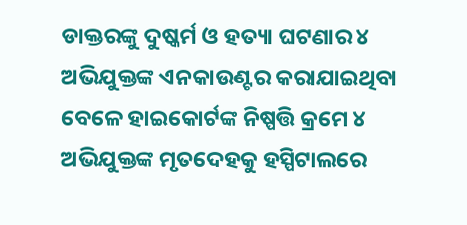ଡାକ୍ତରଙ୍କୁ ଦୁଷ୍କର୍ମ ଓ ହତ୍ୟା ଘଟଣାର ୪ ଅଭିଯୁକ୍ତଙ୍କ ଏନକାଉଣ୍ଟର କରାଯାଇଥିବା ବେଳେ ହାଇକୋର୍ଟଙ୍କ ନିଷ୍ପତ୍ତି କ୍ରମେ ୪ ଅଭିଯୁକ୍ତଙ୍କ ମୃତଦେହକୁ ହସ୍ପିଟାଲରେ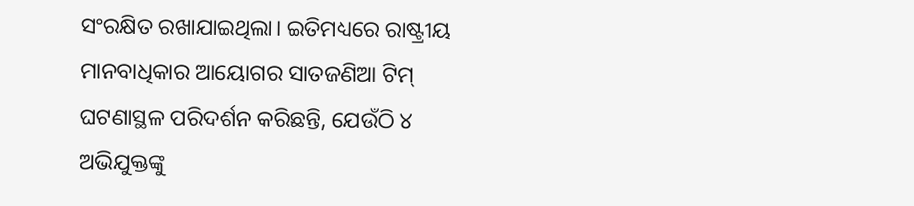ସଂରକ୍ଷିତ ରଖାଯାଇଥିଲା। ଇତିମଧ୍ୟରେ ରାଷ୍ଟ୍ରୀୟ ମାନବାଧିକାର ଆୟୋଗର ସାତଜଣିଆ ଟିମ୍ ଘଟଣାସ୍ଥଳ ପରିଦର୍ଶନ କରିଛନ୍ତି, ଯେଉଁଠି ୪ ଅଭିଯୁକ୍ତଙ୍କୁ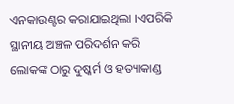ଏନକାଉଣ୍ଟର କରାଯାଇଥିଲା ।ଏପରିକି ସ୍ଥାନୀୟ ଅଞ୍ଚଳ ପରିଦର୍ଶନ କରି ଲୋକଙ୍କ ଠାରୁ ଦୁଷ୍କର୍ମ ଓ ହତ୍ୟାକାଣ୍ଡ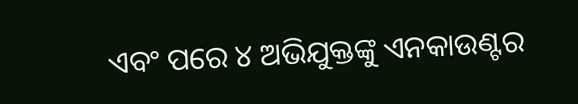ଏବଂ ପରେ ୪ ଅଭିଯୁକ୍ତଙ୍କୁ ଏନକାଉଣ୍ଟର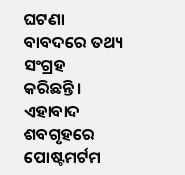ଘଟଣା ବାବଦରେ ତଥ୍ୟ ସଂଗ୍ରହ କରିଛନ୍ତି। ଏହାବାଦ ଶବଗୃହରେ ପୋଷ୍ଟମର୍ଟମ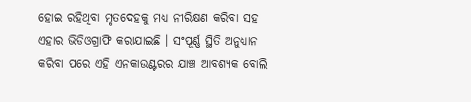ହୋଇ ରହିଥିବା ମୃତଦେହକୁ ମଧ୍ୟ ନୀରିକ୍ଷଣ କରିବା ସହ ଏହାର ଭିଡିଓଗ୍ରାଫି କରାଯାଇଛି । ସଂପୂର୍ଣ୍ଣ ସ୍ଥିତି ଅନୁଧ୍ୟାନ କରିବା ପରେ ଏହି ଏନକାଉଣ୍ଟରର ଯାଞ୍ଚ ଆବଶ୍ୟକ ବୋଲି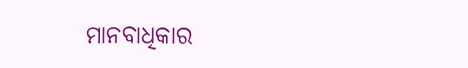ମାନବାଧିକାର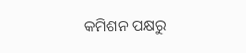କମିଶନ ପକ୍ଷରୁ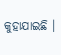କୁହାଯାଇଛି ।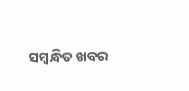ସମ୍ବନ୍ଧିତ ଖବର